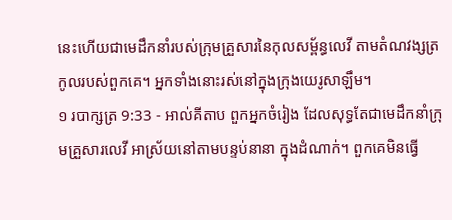នេះហើយជាមេដឹកនាំរបស់ក្រុមគ្រួសារនៃកុលសម្ព័ន្ធលេវី តាមតំណវង្សត្រកូលរបស់ពួកគេ។ អ្នកទាំងនោះរស់នៅក្នុងក្រុងយេរូសាឡឹម។
១ របាក្សត្រ 9:33 - អាល់គីតាប ពួកអ្នកចំរៀង ដែលសុទ្ធតែជាមេដឹកនាំក្រុមគ្រួសារលេវី អាស្រ័យនៅតាមបន្ទប់នានា ក្នុងដំណាក់។ ពួកគេមិនធ្វើ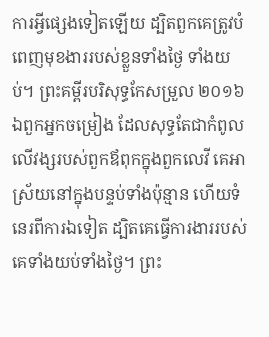ការអ្វីផ្សេងទៀតឡើយ ដ្បិតពួកគេត្រូវបំពេញមុខងាររបស់ខ្លួនទាំងថ្ងៃ ទាំងយប់។ ព្រះគម្ពីរបរិសុទ្ធកែសម្រួល ២០១៦ ឯពួកអ្នកចម្រៀង ដែលសុទ្ធតែជាកំពូលលើវង្សរបស់ពួកឪពុកក្នុងពួកលេវី គេអាស្រ័យនៅក្នុងបន្ទប់ទាំងប៉ុន្មាន ហើយទំនេរពីការឯទៀត ដ្បិតគេធ្វើការងាររបស់គេទាំងយប់ទាំងថ្ងៃ។ ព្រះ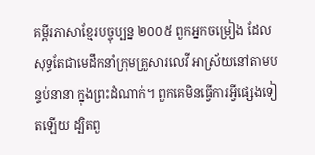គម្ពីរភាសាខ្មែរបច្ចុប្បន្ន ២០០៥ ពួកអ្នកចម្រៀង ដែលសុទ្ធតែជាមេដឹកនាំក្រុមគ្រួសារលេវី អាស្រ័យនៅតាមបន្ទប់នានា ក្នុងព្រះដំណាក់។ ពួកគេមិនធ្វើការអ្វីផ្សេងទៀតឡើយ ដ្បិតពួ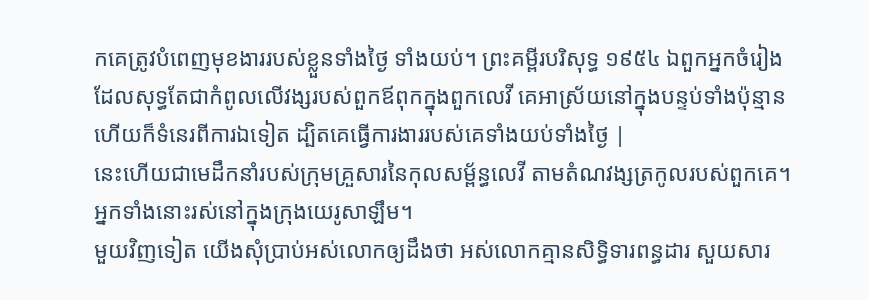កគេត្រូវបំពេញមុខងាររបស់ខ្លួនទាំងថ្ងៃ ទាំងយប់។ ព្រះគម្ពីរបរិសុទ្ធ ១៩៥៤ ឯពួកអ្នកចំរៀង ដែលសុទ្ធតែជាកំពូលលើវង្សរបស់ពួកឪពុកក្នុងពួកលេវី គេអាស្រ័យនៅក្នុងបន្ទប់ទាំងប៉ុន្មាន ហើយក៏ទំនេរពីការឯទៀត ដ្បិតគេធ្វើការងាររបស់គេទាំងយប់ទាំងថ្ងៃ |
នេះហើយជាមេដឹកនាំរបស់ក្រុមគ្រួសារនៃកុលសម្ព័ន្ធលេវី តាមតំណវង្សត្រកូលរបស់ពួកគេ។ អ្នកទាំងនោះរស់នៅក្នុងក្រុងយេរូសាឡឹម។
មួយវិញទៀត យើងសុំប្រាប់អស់លោកឲ្យដឹងថា អស់លោកគ្មានសិទ្ធិទារពន្ធដារ សួយសារ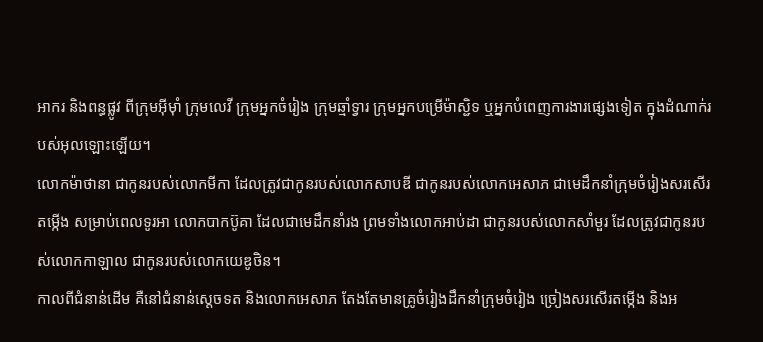អាករ និងពន្ធផ្លូវ ពីក្រុមអ៊ីមុាំ ក្រុមលេវី ក្រុមអ្នកចំរៀង ក្រុមឆ្មាំទ្វារ ក្រុមអ្នកបម្រើម៉ាស្ជិទ ឬអ្នកបំពេញការងារផ្សេងទៀត ក្នុងដំណាក់របស់អុលឡោះឡើយ។
លោកម៉ាថានា ជាកូនរបស់លោកមីកា ដែលត្រូវជាកូនរបស់លោកសាបឌី ជាកូនរបស់លោកអេសាភ ជាមេដឹកនាំក្រុមចំរៀងសរសើរតម្កើង សម្រាប់ពេលទូរអា លោកបាកប៊ូគា ដែលជាមេដឹកនាំរង ព្រមទាំងលោកអាប់ដា ជាកូនរបស់លោកសាំមួរ ដែលត្រូវជាកូនរបស់លោកកាឡាល ជាកូនរបស់លោកយេឌូថិន។
កាលពីជំនាន់ដើម គឺនៅជំនាន់ស្តេចទត និងលោកអេសាភ តែងតែមានគ្រូចំរៀងដឹកនាំក្រុមចំរៀង ច្រៀងសរសើរតម្កើង និងអ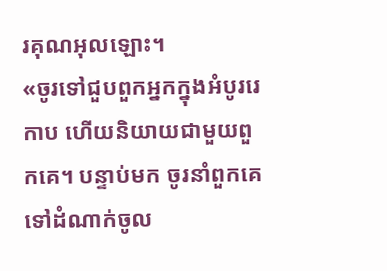រគុណអុលឡោះ។
«ចូរទៅជួបពួកអ្នកក្នុងអំបូររេកាប ហើយនិយាយជាមួយពួកគេ។ បន្ទាប់មក ចូរនាំពួកគេទៅដំណាក់ចូល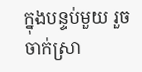ក្នុងបន្ទប់មួយ រួចចាក់ស្រា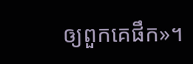ឲ្យពួកគេផឹក»។